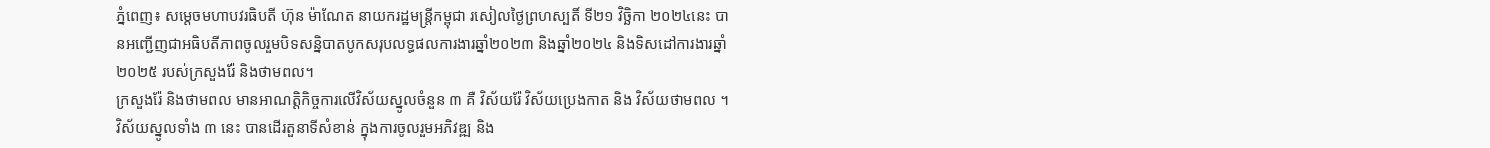ភ្នំពេញ៖ សម្ដេចមហាបវរធិបតី ហ៊ុន ម៉ាណែត នាយករដ្ឋមន្ត្រីកម្ពុជា រសៀលថ្ងៃព្រហស្បតិ៍ ទី២១ វិច្ឆិកា ២០២៤នេះ បានអញ្ជើញជាអធិបតីភាពចូលរួមបិទសន្និបាតបូកសរុបលទ្ធផលការងារឆ្នាំ២០២៣ និងឆ្នាំ២០២៤ និងទិសដៅការងារឆ្នាំ២០២៥ របស់ក្រសួងរ៉ែ និងថាមពល។
ក្រសួងរ៉ែ និងថាមពល មានអាណត្តិកិច្ចការលើវិស័យស្នូលចំនួន ៣ គឺ វិស័យរ៉ែ វិស័យប្រេងកាត និង វិស័យថាមពល ។ វិស័យស្នូលទាំង ៣ នេះ បានដើរតួនាទីសំខាន់ ក្នុងការចូលរួមអភិវឌ្ឍ និង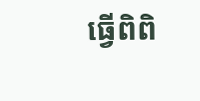ធ្វើពិពិ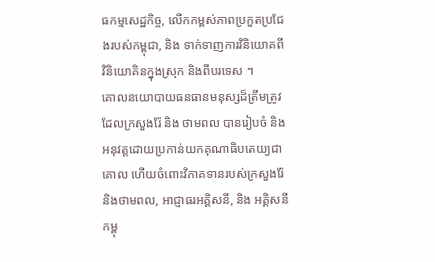ធកម្មសេដ្ឋកិច្ច, លើកកម្ពស់ភាពប្រកួតប្រជែងរបស់កម្ពុជា, និង ទាក់ទាញការវិនិយោគពី វិនិយោគិនក្នុងស្រុក និងពីបរទេស ។
គោលនយោបាយធនធានមនុស្សដ៏ត្រឹមត្រូវ ដែលក្រសួងរ៉ែ និង ថាមពល បានរៀបចំ និង អនុវត្តដោយប្រកាន់យកគុណាធិបតេយ្យជាគោល ហើយចំពោះវិភាគទានរបស់ក្រសួងរ៉ែ និងថាមពល, អាជ្ញាធរអគ្គិសនី, និង អគ្គិសនីកម្ពុ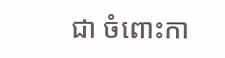ជា ចំពោះកា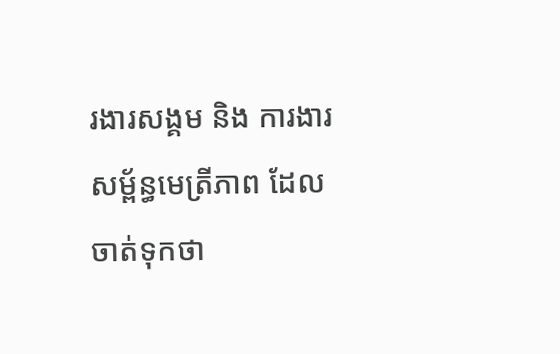រងារសង្គម និង ការងារសម្ព័ន្ធមេត្រីភាព ដែលចាត់ទុកថា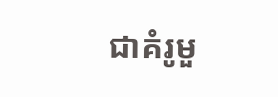ជាគំរូមួ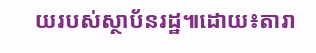យរបស់ស្ថាប័នរដ្ឋ៕ដោយ៖តារា